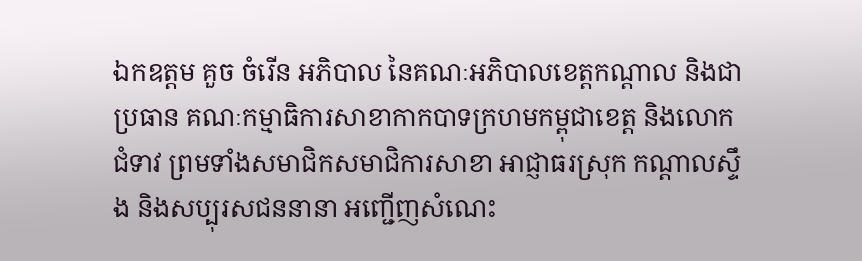ឯកឧត្តម គួច ចំរើន អភិបាល នៃគណៈអភិបាលខេត្តកណ្តាល និងជាប្រធាន គណៈកម្មាធិការសាខាកាកបាទក្រហមកម្ពុជាខេត្ត និងលោក ជំទាវ ព្រមទាំងសមាជិកសមាជិការសាខា អាជ្ញាធរស្រុក កណ្តាលស្ទឹង និងសប្បុរសជននានា អញ្ជើញសំណេះ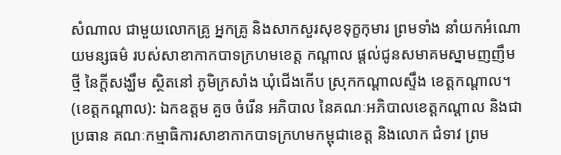សំណាល ជាមួយលោកគ្រូ អ្នកគ្រូ និងសាកសួរសុខទុក្ខកុមារ ព្រមទាំង នាំយកអំណោយមន្សធម៌ របស់សាខាកាកបាទក្រហមខេត្ត កណ្តាល ផ្តល់ជូនសមាគមស្នាមញញឹមថ្មី នៃក្តីសង្ឃឹម ស្ថិតនៅ ភូមិក្រសាំង ឃុំជើងកើប ស្រុកកណ្តាលស្ទឹង ខេត្តកណ្តាល។
(ខេត្តកណ្តាល): ឯកឧត្តម គួច ចំរើន អភិបាល នៃគណៈអភិបាលខេត្តកណ្តាល និងជាប្រធាន គណៈកម្មាធិការសាខាកាកបាទក្រហមកម្ពុជាខេត្ត និងលោក ជំទាវ ព្រម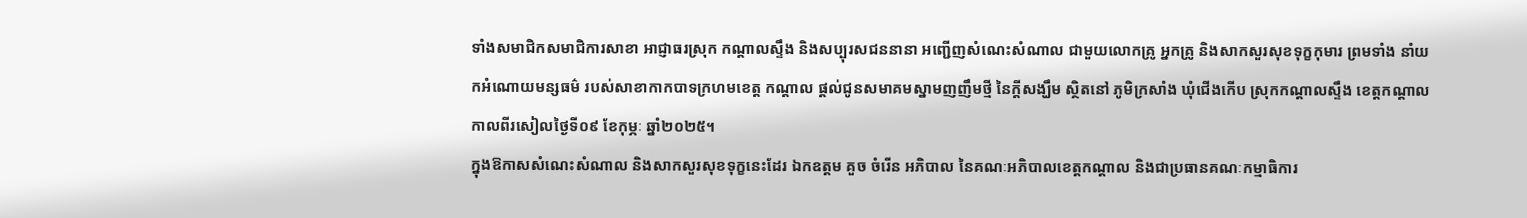ទាំងសមាជិកសមាជិការសាខា អាជ្ញាធរស្រុក កណ្តាលស្ទឹង និងសប្បុរសជននានា អញ្ជើញសំណេះសំណាល ជាមួយលោកគ្រូ អ្នកគ្រូ និងសាកសួរសុខទុក្ខកុមារ ព្រមទាំង នាំយកអំណោយមន្សធម៌ របស់សាខាកាកបាទក្រហមខេត្ត កណ្តាល ផ្តល់ជូនសមាគមស្នាមញញឹមថ្មី នៃក្តីសង្ឃឹម ស្ថិតនៅ ភូមិក្រសាំង ឃុំជើងកើប ស្រុកកណ្តាលស្ទឹង ខេត្តកណ្តាល កាលពីរសៀលថ្ងៃទី០៩ ខែកុម្ភៈ ឆ្នាំ២០២៥។
ក្នុងឱកាសសំណេះសំណាល និងសាកសួរសុខទុក្ខនេះដែរ ឯកឧត្តម គួច ចំរើន អភិបាល នៃគណៈអភិបាលខេត្តកណ្តាល និងជាប្រធានគណៈកម្មាធិការ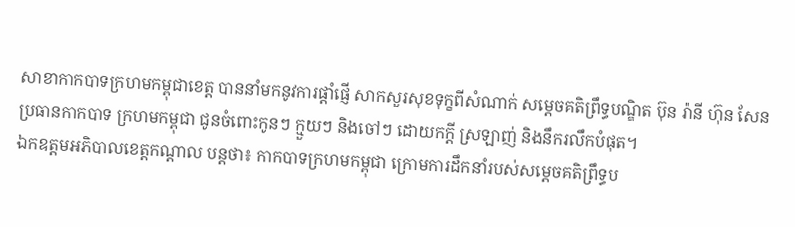សាខាកាកបាទក្រហមកម្ពុជាខេត្ត បាននាំមកនូវការផ្តាំផ្ញើ សាកសួរសុខទុក្ខពីសំណាក់ សម្តេចគតិព្រឹទ្ធបណ្ឌិត ប៊ុន រ៉ានី ហ៊ុន សែន ប្រធានកាកបាទ ក្រហមកម្ពុជា ជូនចំពោះកូនៗ ក្មួយៗ និងចៅៗ ដោយកក្តី ស្រឡាញ់ និងនឹករលឹកបំផុត។
ឯកឧត្តមអភិបាលខេត្តកណ្តាល បន្តថា៖ កាកបាទក្រហមកម្ពុជា ក្រោមការដឹកនាំរបស់សម្តេចគតិព្រឹទ្ធប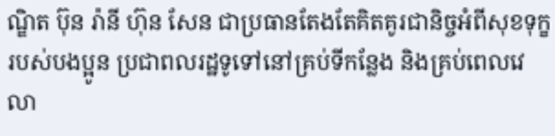ណ្ឌិត ប៊ុន រ៉ានី ហ៊ុន សែន ជាប្រធានតែងតែគិតគូរជានិច្ចអំពីសុខទុក្ខរបស់បងប្អូន ប្រជាពលរដ្ឋទូទៅនៅគ្រប់ទីកន្លែង និងគ្រប់ពេលវេលា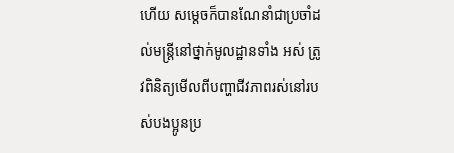ហើយ សម្តេចក៏បានណែនាំជាប្រចាំដល់មន្ត្រីនៅថ្នាក់មូលដ្ឋានទាំង អស់ ត្រូវពិនិត្យមើលពីបញ្ហាជីវភាពរស់នៅរបស់បងប្អូនប្រ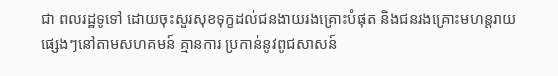ជា ពលរដ្ឋទូទៅ ដោយចុះសួរសុខទុក្ខដល់ជនងាយរងគ្រោះបំផុត និងជនរងគ្រោះមហន្តរាយផ្សេងៗនៅតាមសហគមន៍ គ្មានការ ប្រកាន់នូវពូជសាសន៍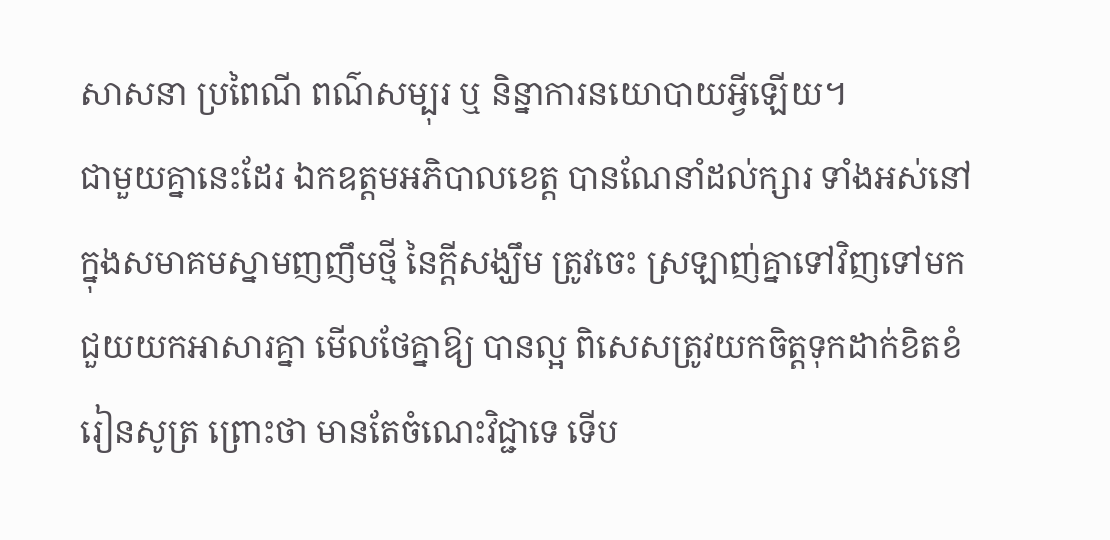សាសនា ប្រពៃណី ពណ៌សម្បុរ ឬ និន្នាការនយោបាយអ្វីឡើយ។
ជាមួយគ្នានេះដែរ ឯកឧត្តមអភិបាលខេត្ត បានណែនាំដល់ក្សារ ទាំងអស់នៅក្នុងសមាគមស្នាមញញឹមថ្មី នៃក្តីសង្ឃឹម ត្រូវចេះ ស្រឡាញ់គ្នាទៅវិញទៅមក ជួយយកអាសារគ្នា មើលថែគ្នាឱ្យ បានល្អ ពិសេសត្រូវយកចិត្តទុកដាក់ខិតខំរៀនសូត្រ ព្រោះថា មានតែចំណេះវិជ្ជាទេ ទើប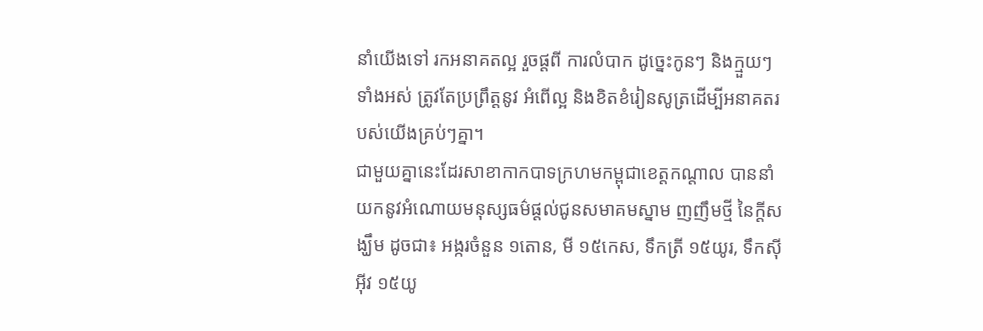នាំយើងទៅ រកអនាគតល្អ រួចផ្តពី ការលំបាក ដូច្នេះកូនៗ និងក្មួយៗទាំងអស់ ត្រូវតែប្រព្រឹត្តនូវ អំពើល្អ និងខិតខំរៀនសូត្រដើម្បីអនាគតរបស់យើងគ្រប់ៗគ្នា។
ជាមួយគ្នានេះដែរសាខាកាកបាទក្រហមកម្ពុជាខេត្តកណ្តាល បាននាំយកនូវអំណោយមនុស្សធម៌ផ្តល់ជូនសមាគមស្នាម ញញឹមថ្មី នៃក្តីសង្ឃឹម ដូចជា៖ អង្ករចំនួន ១តោន, មី ១៥កេស, ទឹកត្រី ១៥យូរ, ទឹកស៊ីអ៊ីវ ១៥យូ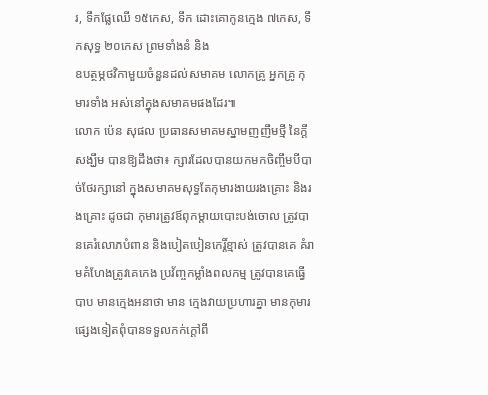រ, ទឹកផ្លែឈើ ១៥កេស, ទឹក ដោះគោកូនក្មេង ៧កេស, ទឹកសុទ្ធ ២០កេស ព្រមទាំងនំ និង
ឧបត្ថម្ភថវិកាមួយចំនួនដល់សមាគម លោកគ្រូ អ្នកគ្រូ កុមារទាំង អស់នៅក្នុងសមាគមផងដែរ៕
លោក ប៉េន សុផល ប្រធានសមាគមស្នាមញញឹមថ្មី នៃក្តីសង្ឃឹម បានឱ្យដឹងថា៖ ក្សារដែលបានយកមកចិញ្ចឹមបីបាច់ថែរក្សានៅ ក្នុងសមាគមសុទ្ធតែកុមារងាយរងគ្រោះ និងរងគ្រោះ ដូចជា កុមារត្រូវឪពុកម្តាយបោះបង់ចោល ត្រូវបានគេរំលោភបំពាន និងបៀតបៀនកេរ្តិ៍ខ្មាស់ ត្រូវបានគេ គំរាមគំហែងត្រូវគេកេង ប្រវ័ញ្ចកម្លាំងពលកម្ម ត្រូវបានគេធ្វើបាប មានក្មេងអនាថា មាន ក្មេងវាយប្រហារគ្នា មានកុមារផ្សេងទៀតពុំបានទទួលកក់ក្តៅពី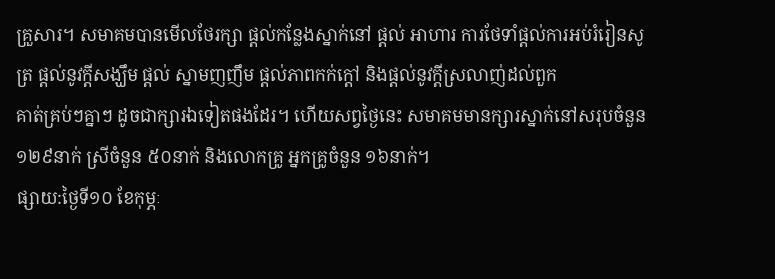គ្រួសារ។ សមាគមបានមើលថែរក្សា ផ្តល់កន្លែងស្នាក់នៅ ផ្តល់ អាហារ ការថែទាំផ្តល់ការអប់រំរៀនសូត្រ ផ្តល់នូវក្តីសង្ឃឹម ផ្តល់ ស្នាមញញឹម ផ្តល់ភាពកក់ក្តៅ និងផ្តល់នូវក្តីស្រលាញ់ដល់ពួក
គាត់គ្រប់ៗគ្នាៗ ដូចជាក្សារឯទៀតផងដែរ។ ហើយសព្វថ្ងៃនេះ សមាគមមានក្សារស្នាក់នៅសរុបចំនួន ១២៩នាក់ ស្រីចំនួន ៥០នាក់ និងលោកគ្រូ អ្នកគ្រូចំនួន ១៦នាក់។
ផ្សាយ:ថ្ងៃទី១០ ខែកុម្ភៈ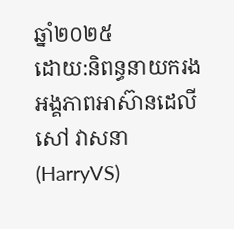ឆ្នាំ២០២៥
ដោយ:និពន្ធនាយករងអង្គភាពអាស៊ានដេលី
សៅ វាសនា(HarryVS)